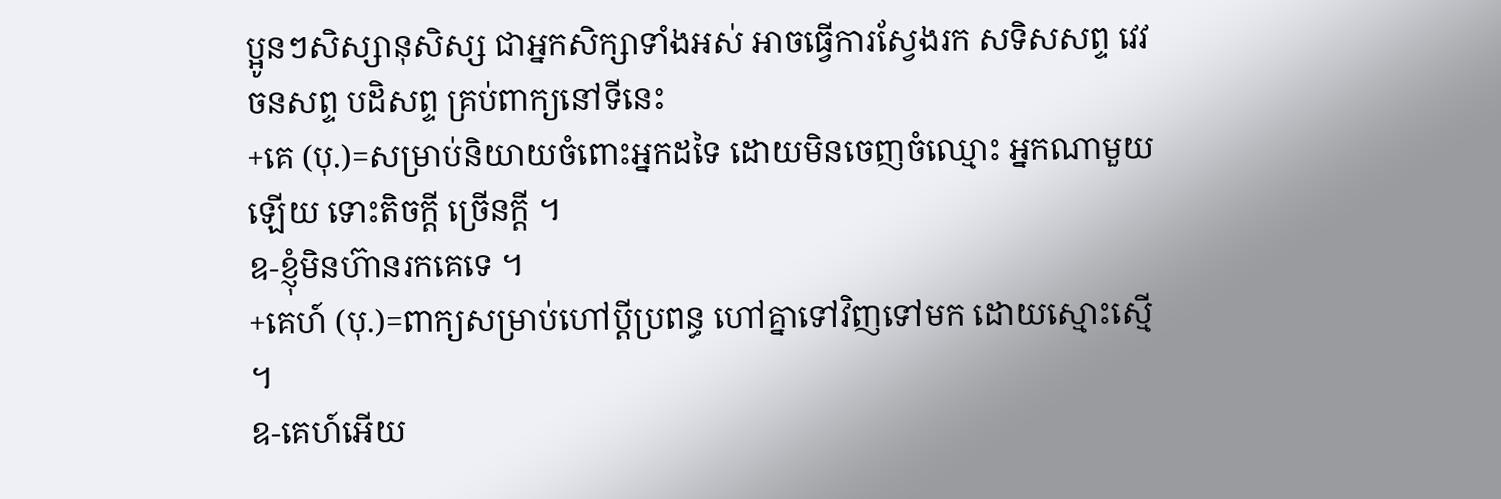ប្អូនៗសិស្សានុសិស្ស ជាអ្នកសិក្សាទាំងអស់ អាចធ្វើការស្វែងរក សទិសសព្ទ វេវចនសព្ទ បដិសព្ទ គ្រប់ពាក្យនៅទីនេះ
+គេ (បុ.)=សម្រាប់និយាយចំពោះអ្នកដទៃ ដោយមិនចេញចំឈ្មោះ អ្នកណាមួយឡើយ ទោះតិចក្ដី ច្រើនក្ដី ។
ឧ-ខ្ញុំមិនហ៊ានរកគេទេ ។
+គេហ៍ (បុ.)=ពាក្យសម្រាប់ហៅប្ដីប្រពន្ធ ហៅគ្នាទៅវិញទៅមក ដោយស្មោះស្មើ ។
ឧ-គេហ៍អើយ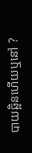បាយឆ្អិនហើយឬនៅ ?